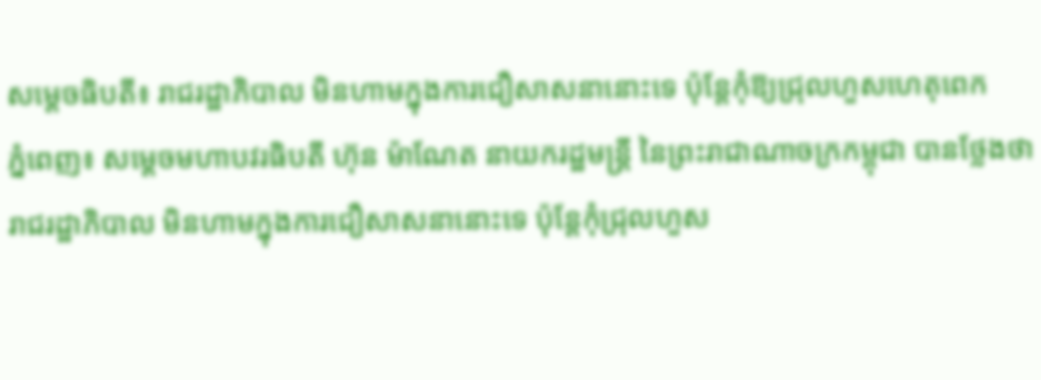សម្ដេចធិបតី៖ រាជរដ្ឋាភិបាល មិនហាមក្នុងការជឿសាសនានោះទេ ប៉ុន្ដែកុំឱ្យជ្រុលហួសហេតុពេក
ភ្នំពេញ៖ សម្ដេចមហាបវរធិបតី ហ៊ុន ម៉ាណែត នាយករដ្ឋមន្ដ្រី នៃព្រះរាជាណាចក្រកម្ពុជា បានថ្លែងថា រាជរដ្ឋាភិបាល មិនហាមក្នុងការជឿសាសនានោះទេ ប៉ុន្ដែកុំជ្រុលហួស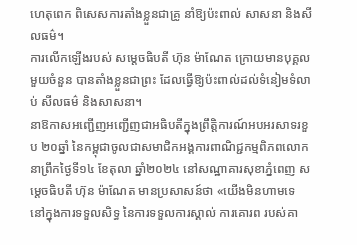ហេតុពេក ពិសេសការតាំងខ្លួនជាគ្រូ នាំឱ្យប៉ះពាល់ សាសនា និងសីលធម៌។
ការលើកឡើងរបស់ សម្ដេចធិបតី ហ៊ុន ម៉ាណែត ក្រោយមានបុគ្គលមួយចំនួន បានតាំងខ្លួនជាព្រះ ដែលធ្វើឱ្យប៉ះពាល់ដល់ទំនៀមទំលាប់ សីលធម៌ និងសាសនា។
នាឱកាសអញ្ជើញអញ្ជើញជាអធិបតីក្នុងព្រឹត្តិការណ៍អបអរសាទរខួប ២០ឆ្នាំ នៃកម្ពុជាចូលជាសមាជិកអង្គការពាណិជ្ជកម្មពិភពលោក នាព្រឹកថ្ងៃទី១៤ ខែតុលា ឆ្នាំ២០២៤ នៅសណ្ឋាគារសុខាភ្នំពេញ សម្ដេចធិបតី ហ៊ុន ម៉ាណែត មានប្រសាសន៍ថា «យើងមិនហាមទេ នៅក្នុងការទទួលសិទ្ធ នៃការទទួលការស្គាល់ ការគោរព របស់គា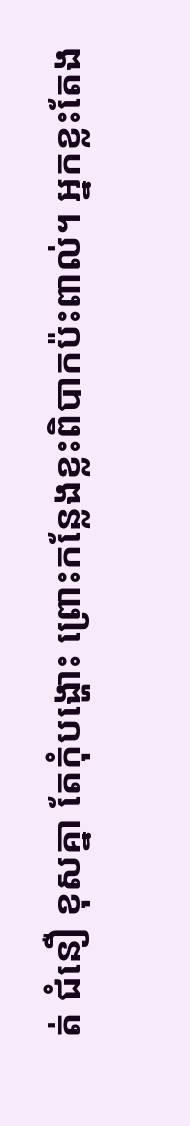ត់ ជំនឿ ខុសគ្នា តែកុំបង្ហោះ ព្រោះកន្លែងខ្លះពិបាកប៉ះពាល់។ អ្នកខ្លះតែង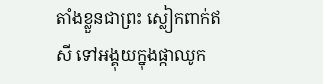តាំងខ្លួនជាព្រះ ស្លៀកពាក់ឥសី ទៅអង្គុយក្នុងផ្កាឈូក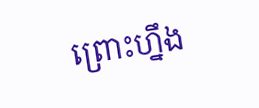ព្រោះហ្នឹង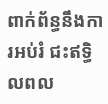ពាក់ព័ន្ធនឹងការអប់រំ ជះឥទ្ធិលពល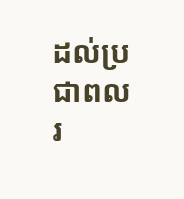ដល់ប្រជាពលរ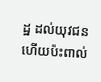ដ្ឋ ដល់យុវជន ហើយប៉ះពាល់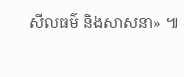សីលធម៌ និងសាសនា» ៕